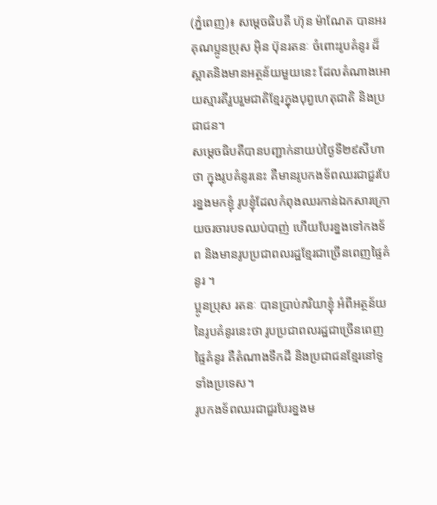(ភ្នំពេញ)៖ សម្តេចធិបតី ហ៊ុន ម៉ាណែត បានអរគុណប្អូនប្រុស អុិន ប៊ុនរតនៈ ចំពោះរូបគំនូរ ដ៏ស្អាតនិងមានអត្ថន័យមួយនេះ ដែលតំណាងអោយស្មារតីរួបរួមជាតិខ្មែរក្នុងបុព្វហេតុជាតិ និងប្រជាជន។
សម្តេចធិបតីបានបញ្ជាក់នាយប់ថ្ងៃទី២៩សីហា ថា ក្នុងរូបគំនូរនេះ គឺមានរូបកងទ័ពឈរជាជួរបែរខ្នងមកខ្ញុំ រូបខ្ញុំដែលកំពុងឈរកាន់ឯកសារក្រោយចរចារបទឈប់បាញ់ ហើយបែរខ្នងទៅកងទ័ព និងមានរូបប្រជាពលរដ្ឋខ្មែរជាច្រើនពេញផ្ទៃគំនូរ ។
ប្អូនប្រុស រតនៈ បានប្រាប់ភរិយាខ្ញុំ អំពីអត្ថន័យនៃរូបគំនូរនេះថា រូបប្រជាពលរដ្ឋជាច្រើនពេញផ្ទៃគំនូរ គឺតំណាងទឹកដី និងប្រជាជនខ្មែរនៅទូទាំងប្រទេស។
រូបកងទ័ពឈរជាជួរបែរខ្នងម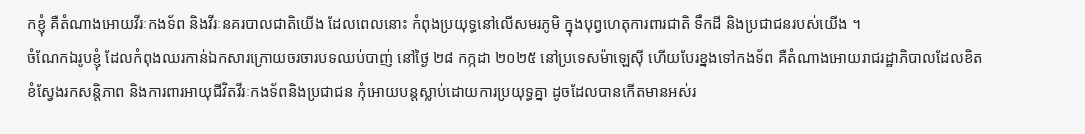កខ្ញុំ គឺតំណាងអោយវីរៈកងទ័ព និងវីរៈនគរបាលជាតិយើង ដែលពេលនោះ កំពុងប្រយុទ្ធនៅលើសមរភូមិ ក្នុងបុព្វហេតុការពារជាតិ ទឹកដី និងប្រជាជនរបស់យើង ។
ចំណែកឯរូបខ្ញុំ ដែលកំពុងឈរកាន់ឯកសារក្រោយចរចារបទឈប់បាញ់ នៅថ្ងៃ ២៨ កក្កដា ២០២៥ នៅប្រទេសម៉ាឡេស៊ី ហើយបែរខ្នងទៅកងទ័ព គឺតំណាងអោយរាជរដ្ឋាភិបាលដែលខិតខំស្វែងរកសន្តិភាព និងការពារអាយុជីវិតវីរៈកងទ័ពនិងប្រជាជន កុំអោយបន្តស្លាប់ដោយការប្រយុទ្ធគ្នា ដូចដែលបានកើតមានអស់រ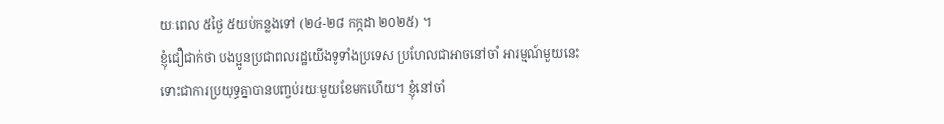យៈពេល ៥ថ្ងៃ ៥យប់កន្លងទៅ (២៤-២៨ កក្កដា ២០២៥) ។
ខ្ញុំជឿជាក់ថា បងប្អូនប្រជាពលរដ្ឋយើងទូទាំងប្រទេស ប្រហែលជាអាចនៅចាំ អារម្មណ៍មួយនេះ ទោះជាការប្រយុទ្ធគ្នាបានបញ្ចប់រយៈមួយខែមកហើយ។ ខ្ញុំនៅចាំ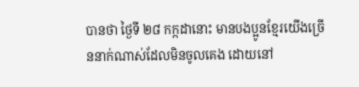បានថា ថ្ងៃទី ២៨ កក្កដានោះ មានបងប្អូនខ្មែរយើងច្រើននាក់ណាស់ដែលមិនចូលគេង ដោយនៅ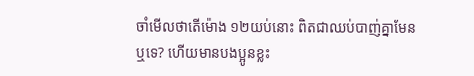ចាំមើលថាតើម៉ោង ១២យប់នោះ ពិតជាឈប់បាញ់គ្នាមែនឬទេ? ហើយមានបងប្អូនខ្លះ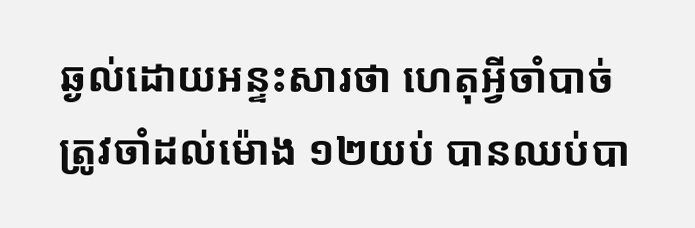ឆ្ងល់ដោយអន្ទះសារថា ហេតុអ្វីចាំបាច់ត្រូវចាំដល់ម៉ោង ១២យប់ បានឈប់បា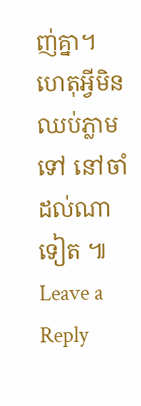ញ់គ្នា។ ហេតុអ្វីមិនឈប់ភ្លាមទៅ នៅចាំដល់ណាទៀត ៕
Leave a Reply